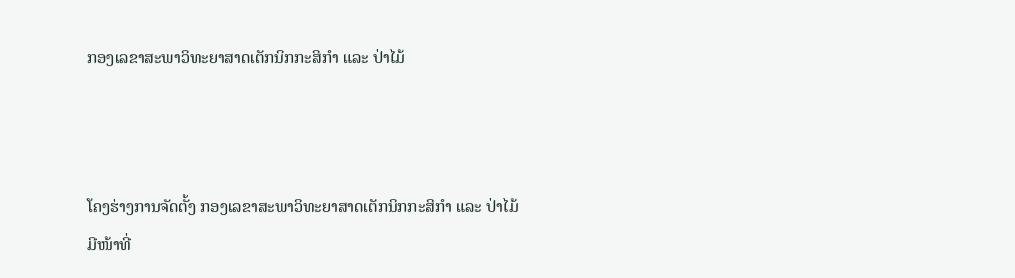ກອງເລຂາສະພາວິທະຍາສາດເຕັກນິກກະສິກໍາ ແລະ ປ່າໄມ້



ໂຄງຮ່າງການຈັດຕັ້ງ ກອງເລຂາສະພາວິທະຍາສາດເຕັກນິກກະສິກໍາ ແລະ ປ່າໄມ້ ມີໜ້າທີ່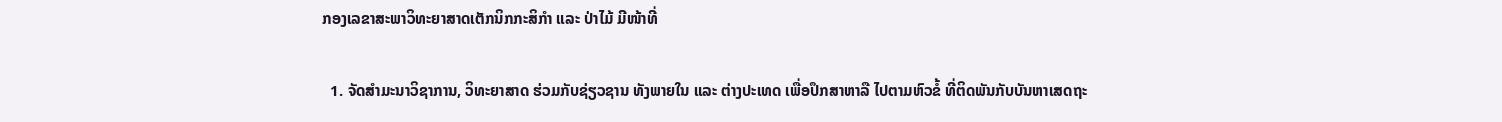ກອງເລຂາສະພາວິທະຍາສາດເຕັກນິກກະສິກໍາ ແລະ ປ່າໄມ້ ມີໜ້າທີ່

  1. ຈັດສໍາມະນາວິຊາການ, ວິທະຍາສາດ ຮ່ວມກັບຊ່ຽວຊານ ທັງພາຍໃນ ແລະ ຕ່າງປະເທດ ເພື່ອປຶກສາຫາລື ໄປຕາມຫົວຂໍ້ ທີ່ຕິດພັນກັບບັນຫາເສດຖະ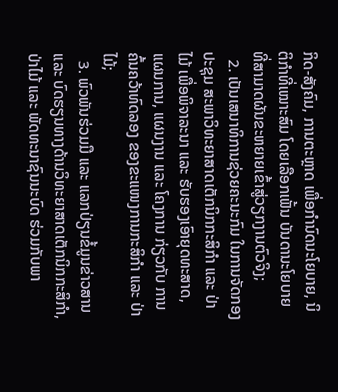ກິດ-ສັງຄົມ, ການຕະຫຼາດ ເພື່ອກໍານົດນະໂຍບາຍ, ນິຕິກໍາທີ່ເໝາະສົມ ໂດຍເລືອກເຟັ້ນ ບັນດານະໂຍບາຍ ທີ່ສາມາດຜັນຂະຫຍາຍເຂົ້າສູ່ວຽກງານຕົວຈິງ;
  2. ເປັນເສນາທິການຊ່ວຍຄະນະກົມ ໃນການຈັດກອງປະຊຸມ ສະພາວິທະຍາສາດເຕັກນິກກະສິກໍາ ແລະ ປ່າໄມ້ ເພື່ອພິຈາລະນາ ແລະ ຮັບຮອງເອົາຍຸດທະສາດ, ແຜນການ, ແຜນງານ ແລະ ໂຄງການ ກ່ຽວກັບ ການຄົ້ນຄວ້າທົດລອງ ຂອງຂະແໜງການກະສິກໍາ ແລະ ປ່າໄມ້;
  3. ພົວພັນຮ່ວມມື ແລະ ແລກປ່ຽນຂໍ້ມູນຂ່າວສານ ແລະ ບົດຮຽນທາງດ້ານວິທະຍາສາດເຕັກນິກກະສິກໍາ, ປ່າໄມ້ ແລະ ພັດທະນາຊົນນະບົດ ຮ່ວມກັບພາ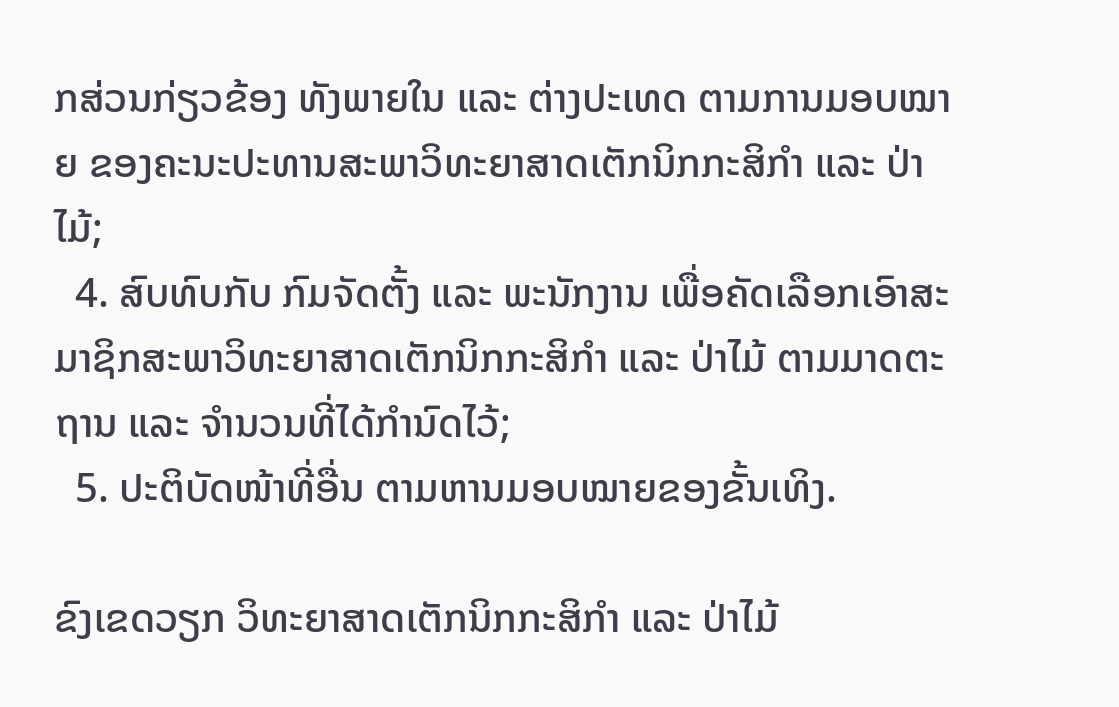ກສ່ວນກ່ຽວຂ້ອງ ທັງພາຍໃນ ແລະ ຕ່າງປະເທດ ຕາມການມອບໝາຍ ຂອງຄະນະປະທານສະພາວິທະຍາສາດເຕັກນິກກະສິກໍາ ແລະ ປ່າໄມ້;
  4. ສົບທົບກັບ ກົມຈັດຕັ້ງ ແລະ ພະນັກງານ ເພື່ອຄັດເລືອກເອົາສະມາຊິກສະພາວິທະຍາສາດເຕັກນິກກະສິກໍາ ແລະ ປ່າໄມ້ ຕາມມາດຕະຖານ ແລະ ຈໍານວນທີ່ໄດ້ກໍານົດໄວ້;
  5. ປະຕິບັດໜ້າທີ່ອື່ນ ຕາມຫານມອບໝາຍຂອງຂັ້ນເທິງ.

ຂົງເຂດວຽກ ວິທະຍາສາດເຕັກນິກກະສິກໍາ ແລະ ປ່າໄມ້